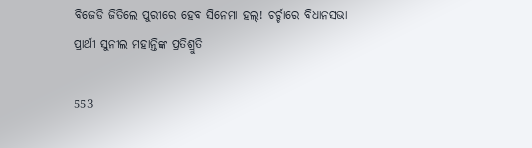ବିଜେଡି ଜିତିଲେ ପୁରୀରେ ହେବ ସିନେମା ହଲ୍! ଚର୍ଚ୍ଚାରେ ବିଧାନସଭା ପ୍ରାର୍ଥୀ ସୁନୀଲ ମହାନ୍ତିଙ୍କ ପ୍ରତିଶ୍ରୁତି

553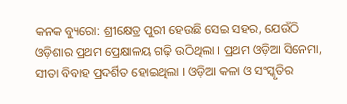କନକ ବ୍ୟୁରୋ: ଶ୍ରୀକ୍ଷେତ୍ର ପୁରୀ ହେଉଛି ସେଇ ସହର, ଯେଉଁଠି ଓଡ଼ିଶାର ପ୍ରଥମ ପ୍ରେକ୍ଷାଳୟ ଗଢ଼ି ଉଠିଥିଲା । ପ୍ରଥମ ଓଡ଼ିଆ ସିନେମା, ସୀତା ବିବାହ ପ୍ରଦର୍ଶିତ ହୋଇଥିଲା । ଓଡ଼ିଆ କଳା ଓ ସଂସ୍କୃତିର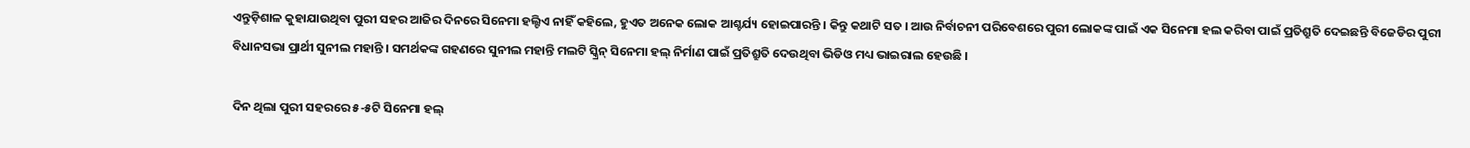ଏନ୍ତୁଡ଼ିଶାଳ କୁହାଯାଉଥିବା ପୁରୀ ସହର ଆଜିର ଦିନରେ ସିନେମା ହଲ୍ଟିଏ ନାହିଁ କହିଲେ, ହୁଏତ ଅନେକ ଲୋକ ଆଶ୍ଚର୍ଯ୍ୟ ହୋଇପାରନ୍ତି । କିନ୍ତୁ କଥାଟି ସତ । ଆଉ ନିର୍ବାଚନୀ ପରିବେଶରେ ପୁରୀ ଲୋକଙ୍କ ପାଇଁ ଏକ ସିନେମା ହଲ କରିବା ପାଇଁ ପ୍ରତିଶ୍ରୁତି ଦେଇଛନ୍ତି ବିଜେଡିର ପୁରୀ ବିଧାନସଭା ପ୍ରାର୍ଥୀ ସୁନୀଲ ମହାନ୍ତି । ସମର୍ଥକଙ୍କ ଗହଣରେ ସୁନୀଲ ମହାନ୍ତି ମଲଟି ସ୍କ୍ରିନ୍ ସିନେମା ହଲ୍ ନିର୍ମାଣ ପାଇଁ ପ୍ରତିଶ୍ରୁତି ଦେଉଥିବା ଭିଡିଓ ମଧ୍ୟ ଭାଇରାଲ ହେଉଛି ।

ଦିନ ଥିଲା ପୁରୀ ସହରରେ ୫-୫ଟି ସିନେମା ହଲ୍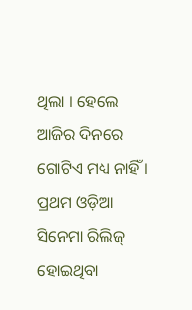ଥିଲା । ହେଲେ ଆଜିର ଦିନରେ ଗୋଟିଏ ମଧ୍ୟ ନାହିଁ । ପ୍ରଥମ ଓଡ଼ିଆ ସିନେମା ରିଲିଜ୍ ହୋଇଥିବା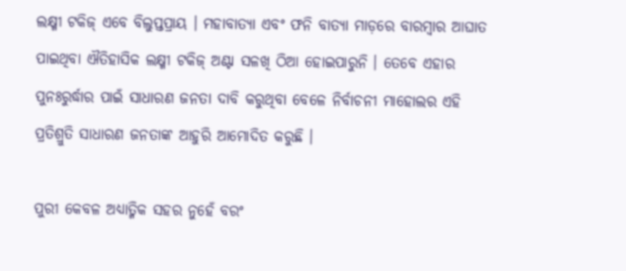ଲକ୍ଷ୍ମୀ ଟକିଜ୍ ଏବେ ବିଲୁପ୍ତପ୍ରାୟ । ମହାବାତ୍ୟା ଏବଂ ଫନି ବାତ୍ୟା ମାଡ଼ରେ ବାରମ୍ବାର ଆଘାତ ପାଇଥିବା ଐତିହାସିକ ଲକ୍ଷ୍ମୀ ଟକିଜ୍ ଅଣ୍ଟା ସଳଖି ଠିଆ ହୋଇପାରୁନି । ତେବେ ଏହାର ପୁନଃରୁର୍ଦ୍ଧାର ପାଇଁ ସାଧାରଣ ଜନତା ଦାବି କରୁଥିବା ବେଳେ ନିର୍ବାଚନୀ ମାହୋଲର ଏହି ପ୍ରତିଶ୍ରୁତି ସାଧାରଣ ଜନତାଙ୍କ ଆହୁରି ଆମୋଦିତ କରୁଛି ।

ପୁରୀ କେବଳ ଅଧ୍ୟାତ୍ମିକ ସହର ନୁହେଁ ବରଂ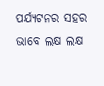ପର୍ଯ୍ୟଟନର ସହର ଭାବେ ଲକ୍ଷ ଲକ୍ଷ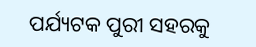ପର୍ଯ୍ୟଟକ ପୁରୀ ସହରକୁ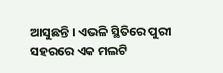ଆସୁଛନ୍ତି । ଏଭଳି ସ୍ଥିତିରେ ପୁରୀ ସହରରେ ଏକ ମଲଟି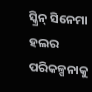ସ୍କ୍ରିନ୍ ସିନେମା ହଲର ପରିକଳ୍ପନାକୁ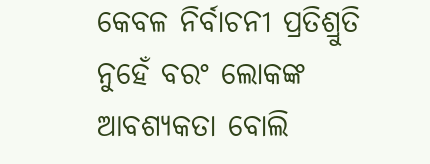କେବଳ ନିର୍ବାଚନୀ ପ୍ରତିଶ୍ରୁତି ନୁହେଁ ବରଂ ଲୋକଙ୍କ ଆବଶ୍ୟକତା ବୋଲି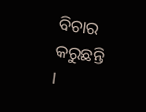ବିଚାର କରୁଛନ୍ତି ।